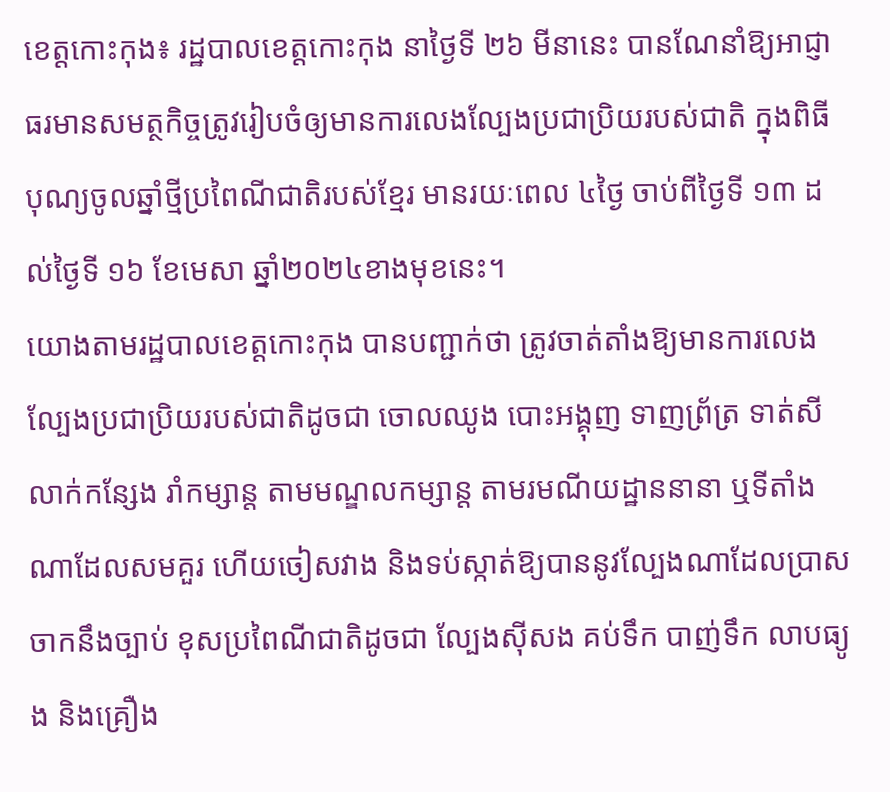ខេត្តកោះកុង៖ រដ្ឋបាលខេត្តកោះកុង នាថ្ងៃទី ២៦ មីនានេះ បានណែនាំឱ្យអាជ្ញាធរមានសមត្ថកិច្ចត្រូវរៀបចំឲ្យមានការលេងល្បែងប្រជាប្រិយរបស់ជាតិ ក្នុងពិធីបុណ្យចូលឆ្នាំថ្មីប្រពៃណីជាតិរបស់ខ្មែរ មានរយៈពេល ៤ថ្ងៃ ចាប់ពីថ្ងៃទី ១៣ ដល់ថ្ងៃទី ១៦ ខែមេសា ឆ្នាំ២០២៤ខាងមុខនេះ។
យោងតាមរដ្ឋបាលខេត្តកោះកុង បានបញ្ជាក់ថា ត្រូវចាត់តាំងឱ្យមានការលេងល្បែងប្រជាប្រិយរបស់ជាតិដូចជា ចោលឈូង បោះអង្គុញ ទាញព្រ័ត្រ ទាត់សី លាក់កន្សែង រាំកម្សាន្ត តាមមណ្ឌលកម្សាន្ត តាមរមណីយដ្ឋាននានា ឬទីតាំងណាដែលសមគួរ ហើយចៀសវាង និងទប់ស្កាត់ឱ្យបាននូវល្បែងណាដែលប្រាសចាកនឹងច្បាប់ ខុសប្រពៃណីជាតិដូចជា ល្បែងស៊ីសង គប់ទឹក បាញ់ទឹក លាបធ្យូង និងគ្រឿង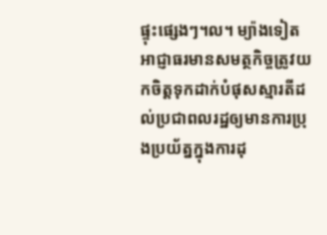ផ្ទុះផ្សេងៗ។ល។ ម្យ៉ាងទៀត អាជ្ញាធរមានសមត្ថកិច្ចត្រូវយកចិត្តទុកដាក់បំផុសស្មារតីដល់ប្រជាពលរដ្ឋឲ្យមានការប្រុងប្រយ័ត្នក្នុងការដុ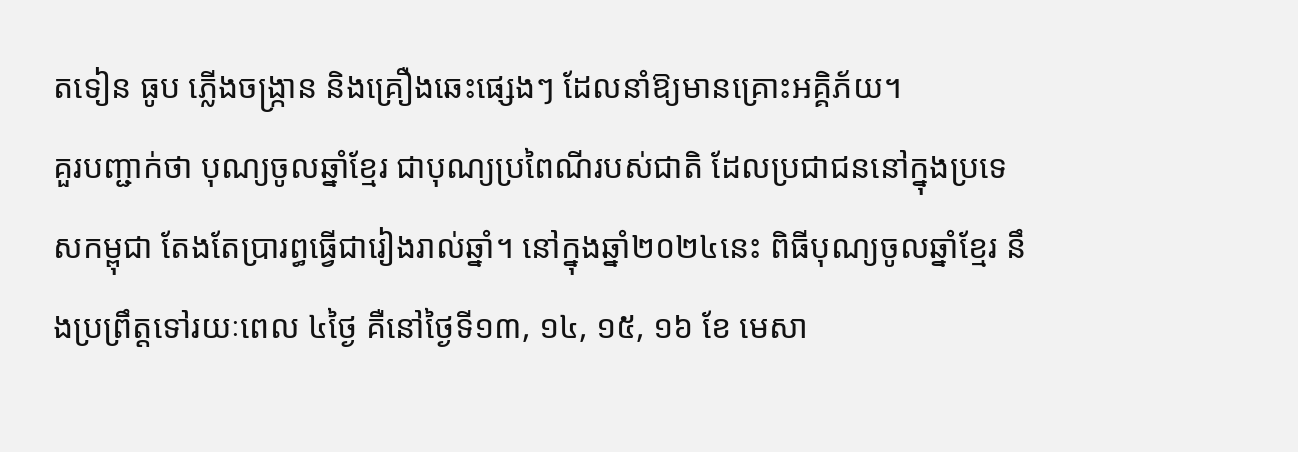តទៀន ធូប ភ្លើងចង្ក្រាន និងគ្រឿងឆេះផ្សេងៗ ដែលនាំឱ្យមានគ្រោះអគ្គិភ័យ។
គួរបញ្ជាក់ថា បុណ្យចូលឆ្នាំខ្មែរ ជាបុណ្យប្រពៃណីរបស់ជាតិ ដែលប្រជាជននៅក្នុងប្រទេសកម្ពុជា តែងតែប្រារព្ធធ្វើជារៀងរាល់ឆ្នាំ។ នៅក្នុងឆ្នាំ២០២៤នេះ ពិធីបុណ្យចូលឆ្នាំខ្មែរ នឹងប្រព្រឹត្ដទៅរយៈពេល ៤ថ្ងៃ គឺនៅថ្ងៃទី១៣, ១៤, ១៥, ១៦ ខែ មេសា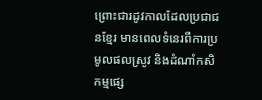ព្រោះជារដូវកាលដែលប្រជាជនខ្មែរ មានពេលទំនេរពីការប្រមូលផលស្រូវ និងដំណាំកសិកម្មផ្សេ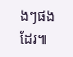ងៗផងដែរ៕